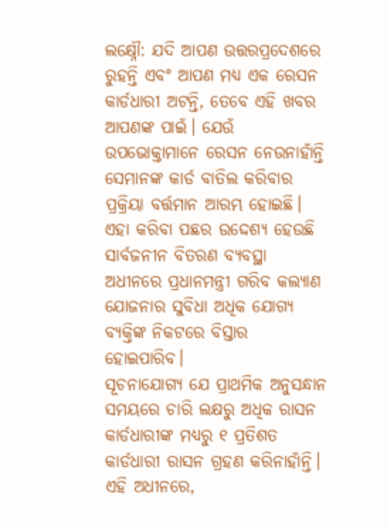ଲକ୍ଷ୍ନୌ: ଯଦି ଆପଣ ଉତ୍ତରପ୍ରଦେଶରେ ରୁହନ୍ତି ଏବଂ ଆପଣ ମଧ୍ୟ ଏକ ରେସନ କାର୍ଡଧାରୀ ଅଟନ୍ତି, ତେବେ ଏହି ଖବର ଆପଣଙ୍କ ପାଇଁ। ଯେଉଁ ଉପଭୋକ୍ତାମାନେ ରେସନ ନେଉନାହାଁନ୍ତି ସେମାନଙ୍କ କାର୍ଡ ବାତିଲ କରିବାର ପ୍ରକ୍ରିୟା ବର୍ତ୍ତମାନ ଆରମ୍ଭ ହୋଇଛି। ଏହା କରିବା ପଛର ଉଦ୍ଦେଶ୍ୟ ହେଉଛି ସାର୍ବଜନୀନ ବିତରଣ ବ୍ୟବସ୍ଥା ଅଧୀନରେ ପ୍ରଧାନମନ୍ତ୍ରୀ ଗରିବ କଲ୍ୟାଣ ଯୋଜନାର ସୁବିଧା ଅଧିକ ଯୋଗ୍ୟ ବ୍ୟକ୍ତିଙ୍କ ନିକଟରେ ବିସ୍ତାର ହୋଇପାରିବ।
ସୂଚନାଯୋଗ୍ୟ ଯେ ପ୍ରାଥମିକ ଅନୁସନ୍ଧାନ ସମୟରେ ଚାରି ଲକ୍ଷରୁ ଅଧିକ ରାସନ କାର୍ଡଧାରୀଙ୍କ ମଧ୍ୟରୁ ୧ ପ୍ରତିଶତ କାର୍ଡଧାରୀ ରାସନ ଗ୍ରହଣ କରିନାହାଁନ୍ତି।
ଏହି ଅଧୀନରେ,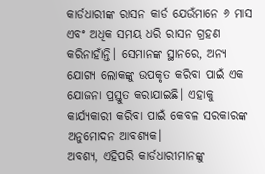କାର୍ଡଧାରୀଙ୍କ ରାସନ କାର୍ଡ ଯେଉଁମାନେ ୬ ମାସ ଏବଂ ଅଧିକ ସମୟ ଧରି ରାସନ ଗ୍ରହଣ କରିନାହାଁନ୍ତି। ସେମାନଙ୍କ ସ୍ଥାନରେ, ଅନ୍ୟ ଯୋଗ୍ୟ ଲୋକଙ୍କୁ ଉପକୃତ କରିବା ପାଇଁ ଏକ ଯୋଜନା ପ୍ରସ୍ତୁତ କରାଯାଇଛି। ଏହାକୁ କାର୍ଯ୍ୟକାରୀ କରିବା ପାଇଁ କେବଳ ସରକାରଙ୍କ ଅନୁମୋଦନ ଆବଶ୍ୟକ।
ଅବଶ୍ୟ, ଏହିପରି କାର୍ଡଧାରୀମାନଙ୍କୁ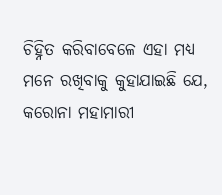ଚିହ୍ନିତ କରିବାବେଳେ ଏହା ମଧ୍ୟ ମନେ ରଖିବାକୁ କୁହାଯାଇଛି ଯେ, କରୋନା ମହାମାରୀ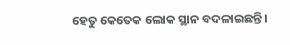ହେତୁ କେତେକ ଲୋକ ସ୍ଥାନ ବଦଳାଇଛନ୍ତି।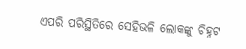ଏପରି ପରିସ୍ଥିତିରେ ସେହିଭଳି ଲୋକଙ୍କୁ ଚିହ୍ନଟ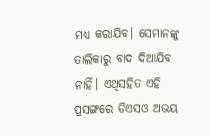ମଧ୍ୟ କରାଯିବ। ସେମାନଙ୍କୁ ତାଲିକାରୁ ବାଦ ଦିଆଯିବ ନାହିଁ। ଏଥିସହିତ ଏହି ପ୍ରସଙ୍ଗରେ ଡିଏସଓ ଅଭୟ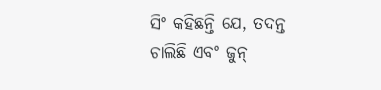ସିଂ କହିଛନ୍ତି ଯେ, ତଦନ୍ତ ଚାଲିଛି ଏବଂ ଜୁନ୍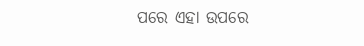ପରେ ଏହା ଉପରେ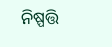ନିଷ୍ପତ୍ତି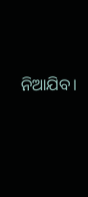ନିଆଯିବ।